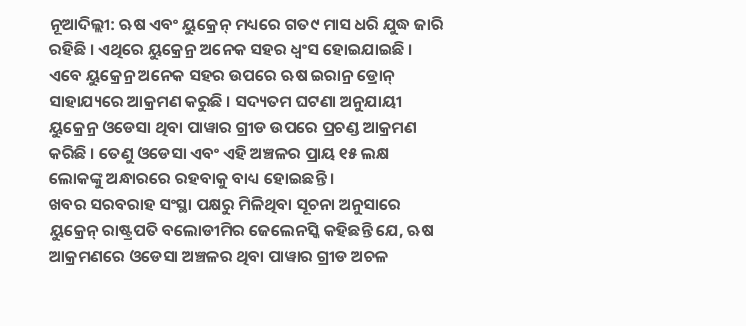ନୂଆଦିଲ୍ଲୀ: ଋଷ ଏବଂ ୟୁକ୍ରେନ୍ ମଧ୍ୟରେ ଗତ୯ ମାସ ଧରି ଯୁଦ୍ଧ ଜାରି ରହିଛି । ଏଥିରେ ୟୁକ୍ରେନ୍ର ଅନେକ ସହର ଧ୍ୱଂସ ହୋଇଯାଇଛି । ଏବେ ୟୁକ୍ରେନ୍ର ଅନେକ ସହର ଉପରେ ଋଷ ଇରାନ୍ର ଡ୍ରୋନ୍ ସାହାଯ୍ୟରେ ଆକ୍ରମଣ କରୁଛି । ସଦ୍ୟତମ ଘଟଣା ଅନୁଯାୟୀ ୟୁକ୍ରେନ୍ର ଓଡେସା ଥିବା ପାୱାର ଗ୍ରୀଡ ଉପରେ ପ୍ରଚଣ୍ଡ ଆକ୍ରମଣ କରିଛି । ତେଣୁ ଓଡେସା ଏବଂ ଏହି ଅଞ୍ଚଳର ପ୍ରାୟ ୧୫ ଲକ୍ଷ ଲୋକଙ୍କୁ ଅନ୍ଧାରରେ ରହବାକୁ ବାଧ୍ୟ ହୋଇଛନ୍ତି ।
ଖବର ସରବରାହ ସଂସ୍ଥା ପକ୍ଷରୁ ମିଳିଥିବା ସୂଚନା ଅନୁସାରେ ୟୁକ୍ରେନ୍ ରାଷ୍ଟ୍ରପତି ବଲୋଡୀମିର ଜେଲେନସ୍କି କହିଛନ୍ତି ଯେ, ଋଷ ଆକ୍ରମଣରେ ଓଡେସା ଅଞ୍ଚଳର ଥିବା ପାୱାର ଗ୍ରୀଡ ଅଚଳ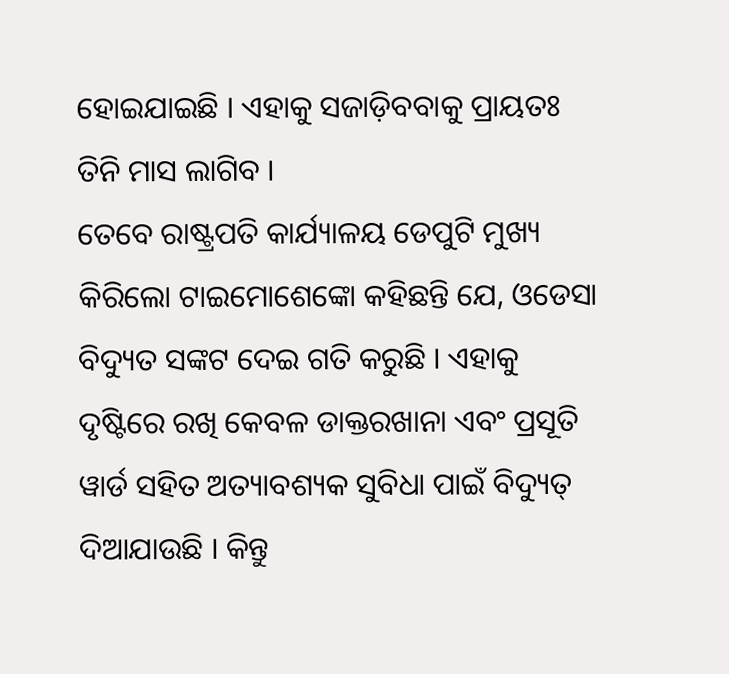ହୋଇଯାଇଛି । ଏହାକୁ ସଜାଡ଼ିବବାକୁ ପ୍ରାୟତଃ ତିନି ମାସ ଲାଗିବ ।
ତେବେ ରାଷ୍ଟ୍ରପତି କାର୍ଯ୍ୟାଳୟ ଡେପୁଟି ମୁଖ୍ୟ କିରିଲୋ ଟାଇମୋଶେଙ୍କୋ କହିଛନ୍ତି ଯେ, ଓଡେସା ବିଦ୍ୟୁତ ସଙ୍କଟ ଦେଇ ଗତି କରୁଛି । ଏହାକୁ ଦୃଷ୍ଟିରେ ରଖି କେବଳ ଡାକ୍ତରଖାନା ଏବଂ ପ୍ରସୂତି ୱାର୍ଡ ସହିତ ଅତ୍ୟାବଶ୍ୟକ ସୁବିଧା ପାଇଁ ବିଦ୍ୟୁତ୍ ଦିଆଯାଉଛି । କିନ୍ତୁ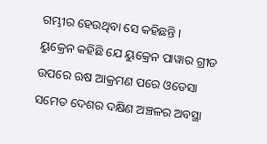ଗମ୍ଭୀର ହେଉଥିବା ସେ କହିଛନ୍ତି ।
ୟୁକ୍ରେନ କହିଛି ଯେ ୟୁକ୍ରେନ ପାୱାର ଗ୍ରୀଡ ଉପରେ ଋଷ ଆକ୍ରମଣ ପରେ ଓଡେସା ସମେତ ଦେଶର ଦକ୍ଷିଣ ଅଞ୍ଚଳର ଅବସ୍ଥା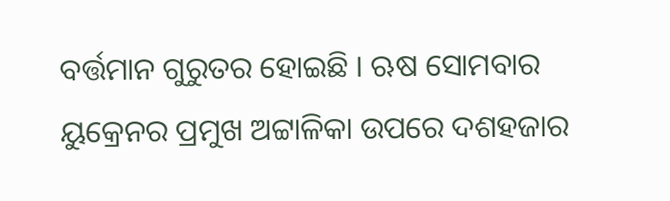ବର୍ତ୍ତମାନ ଗୁରୁତର ହୋଇଛି । ଋଷ ସୋମବାର ୟୁକ୍ରେନର ପ୍ରମୁଖ ଅଟ୍ଟାଳିକା ଉପରେ ଦଶହଜାର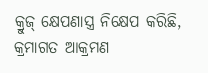କ୍ରୁଜ୍ କ୍ଷେପଣାସ୍ତ୍ର ନିକ୍ଷେପ କରିଛି, କ୍ରମାଗତ ଆକ୍ରମଣ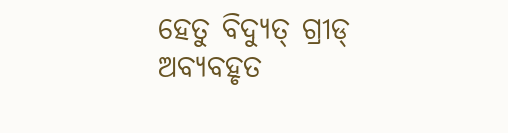ହେତୁ ବିଦ୍ୟୁତ୍ ଗ୍ରୀଡ୍ ଅବ୍ୟବହୃତ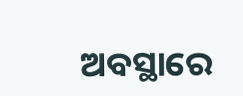ଅବସ୍ଥାରେ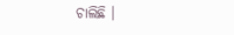ଚାଲିଛି ।